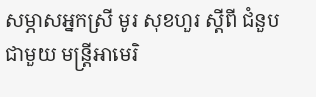សម្ភាសអ្នកស្រី មូរ សុខហួរ ស្ដីពី ជំនួប ជាមួយ មន្ត្រីអាមេរិ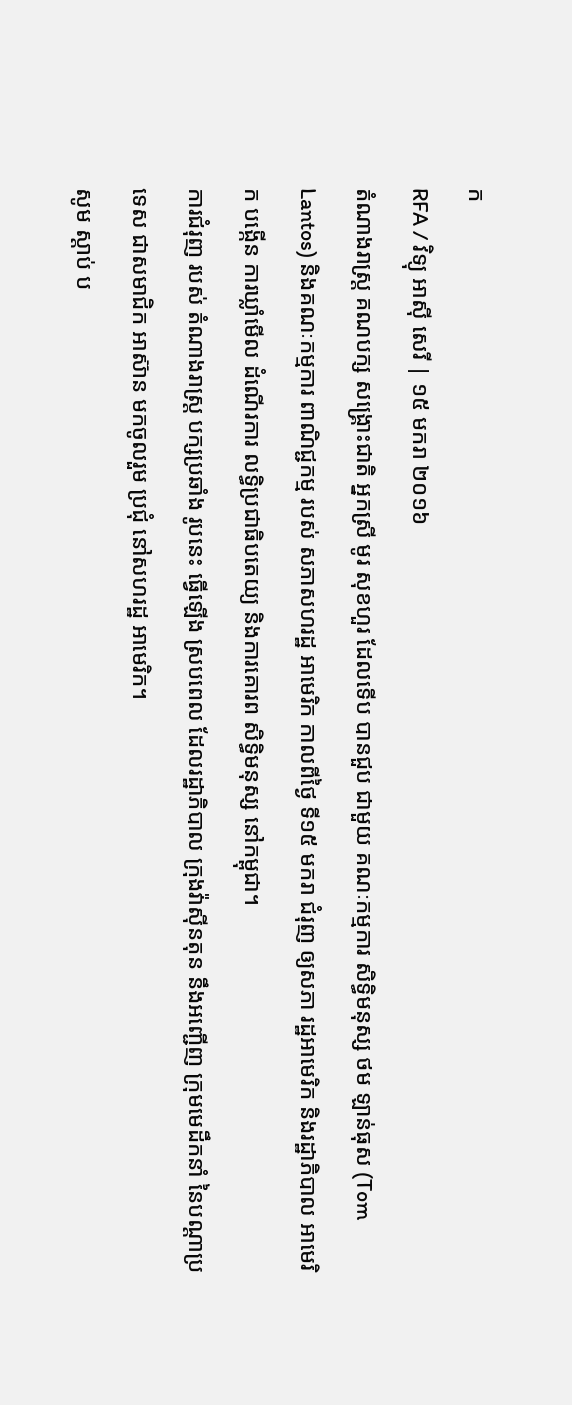ក
RFA / វិទ្យុ អាស៊ី សេរី | ១៥ មករា ២០១៦
តំណាងរាស្ត្រ គណបក្ស សង្គ្រោះជាតិ អ្នកស្រី មូរ សុខហួរ ដែលទើប បានជួប ជាមួយ គណៈកម្មការ សិទ្ធិមនុស្ស ថម ឡាន់ធុស (Tom Lantos) និងគណៈកម្មការ ពាណិជ្ជកម្ម របស់ សភាសហរដ្ឋ អាមេរិក កាលពីថ្ងៃ ទី១៥ មករា ជំរុញ ឲ្យសភា រដ្ឋអាមេរិក និងរដ្ឋាភិបាល អាមេរិក បង្កើន ការឃ្លាំមើល ដំណើរការ លទ្ធិប្រជាធិបតេយ្យ និងការគោរព សិទ្ធិមនុស្ស នៅកម្ពុជា។
ការជំរុញ របស់ តំណាងរាស្ត្រ បក្សប្រឆាំង រូបនេះ ធ្វើឡើង ស្របពេល ដែលរដ្ឋាភិបាល ក្រុងវ៉ាស៊ីនតុន នឹងអញ្ជើញ ក្រុមមេដឹកនាំ នៃបណ្ដាប្រទេស ជាសមាជិក អាស៊ាន មកចូលរួម ប្រជុំ នៅសហរដ្ឋ អាមេរិក។
សូម ស្ដាប់ ប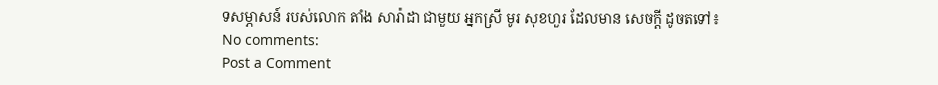ទសម្ភាសន៍ របស់លោក តាំង សារ៉ាដា ជាមួយ អ្នកស្រី មូរ សុខហួរ ដែលមាន សេចក្ដី ដូចតទៅ៖
No comments:
Post a Comment